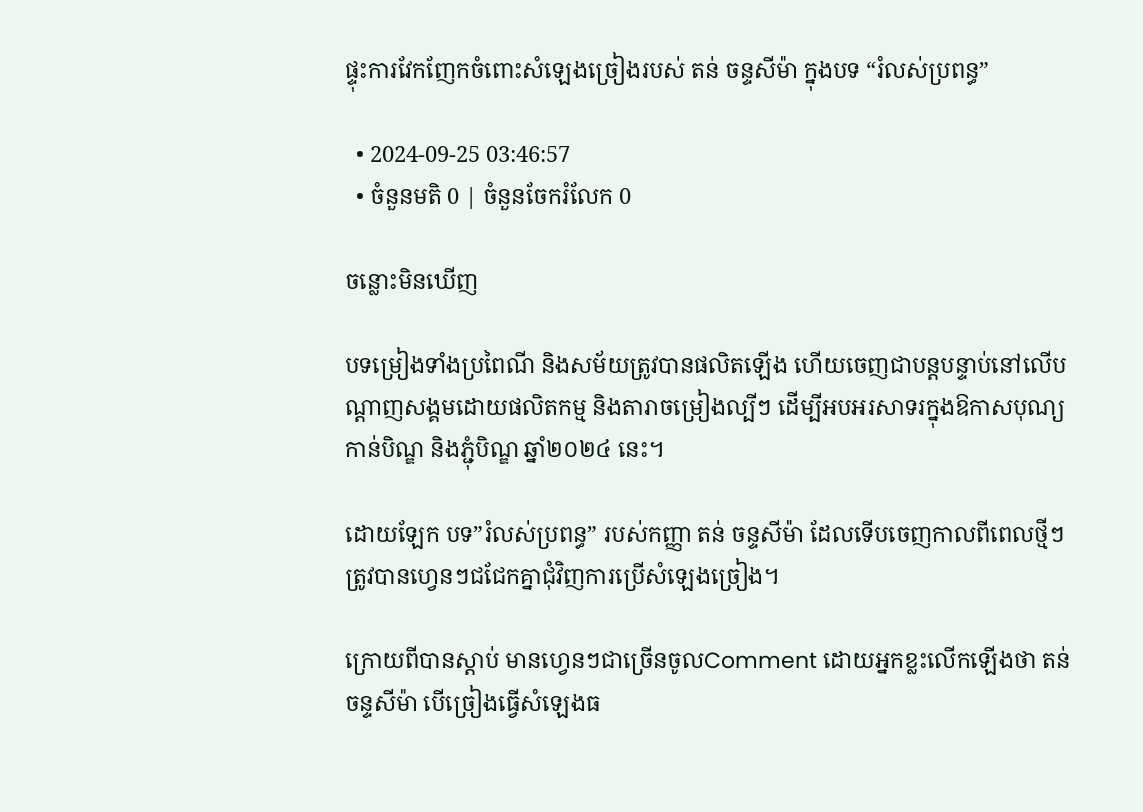ផ្ទុះការវែកញែកចំពោះសំឡេងច្រៀងរបស់ តន់ ចន្ទសីម៉ា ក្នុងបទ “រំលស់ប្រពន្ធ”

  • 2024-09-25 03:46:57
  • ចំនួនមតិ 0 | ចំនួនចែករំលែក 0

ចន្លោះមិនឃើញ

បទម្រៀងទាំងប្រពៃណី និងសម័យត្រូវបានផលិតឡើង ហើយចេញជាបន្ដបន្ទាប់នៅលើបណ្ដាញសង្គមដោយផលិតកម្ម និងតារាចម្រៀងល្បីៗ ដើម្បីអបអរសាទរក្នុងឱកាសបុណ្យកាន់បិណ្ឌ និងភ្ជុំបិណ្ឌ ឆ្នាំ២០២៤ នេះ។

ដោយឡែក បទ”រំលស់ប្រពន្ធ” របស់កញ្ញា តន់ ចន្ទសីម៉ា ដែលទើបចេញកាលពីពេលថ្មីៗ ត្រូវបានហ្វេនៗជជែកគ្នាជុំវិញការប្រើសំឡេងច្រៀង។

ក្រោយពីបានស្ដាប់ មានហ្វេនៗជាច្រើនចូលComment ដោយអ្នកខ្លះលើកឡើងថា តន់ ចន្ទសីម៉ា បើច្រៀងធ្វើសំឡេងធ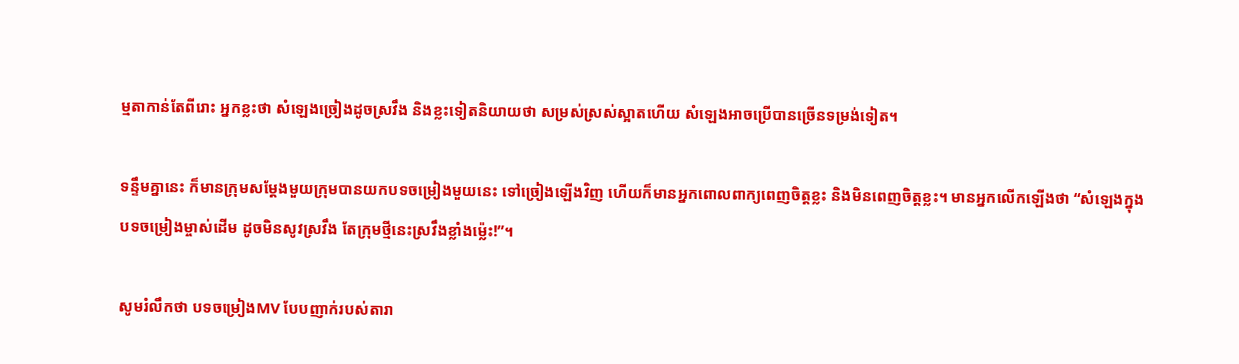ម្មតាកាន់តែពីរោះ អ្នកខ្លះថា សំឡេងច្រៀងដូចស្រវឹង និងខ្លះទៀតនិយាយថា សម្រស់ស្រស់ស្អាតហើយ សំឡេងអាចប្រើបានច្រើនទម្រង់ទៀត។

ទន្ទឹមគ្នានេះ ក៏មានក្រុមសម្ដែងមួយក្រុមបានយកបទចម្រៀងមួយនេះ ទៅច្រៀងឡើងវិញ ហើយក៏មានអ្នកពោលពាក្យពេញចិត្ដខ្លះ និងមិនពេញចិត្ដខ្លះ។ មានអ្នកលើកឡើងថា “សំឡេងក្នុងបទចម្រៀងម្ចាស់ដើម ដូចមិនសូវស្រវឹង តែក្រុមថ្មីនេះស្រវឹងខ្លាំងម្ល៉េះ!”។

សូមរំលឹកថា បទចម្រៀងMV បែបញាក់របស់តារា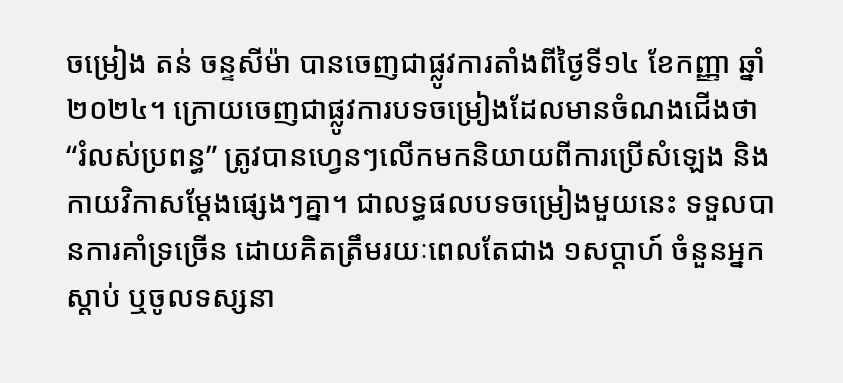ចម្រៀង តន់ ចន្ទសីម៉ា បានចេញជាផ្លូវការតាំងពីថ្ងៃទី១៤ ខែកញ្ញា ឆ្នាំ២០២៤។ ក្រោយចេញជាផ្លូវការបទចម្រៀងដែលមានចំណងជើងថា “រំលស់ប្រពន្ធ” ត្រូវបានហ្វេនៗលើកមកនិយាយពីការប្រើសំឡេង និងកាយវិកាសម្ដែងផ្សេងៗគ្នា។ ជាលទ្ធផលបទចម្រៀងមួយនេះ ទទួលបានការគាំទ្រច្រើន ដោយគិតត្រឹមរយៈពេលតែជាង ១សប្ដាហ៍ ចំនួនអ្នកស្ដាប់ ឬចូលទស្សនា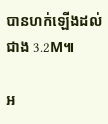បានហក់ឡើងដល់ជាង 3.2M៕

អ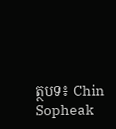ត្ថបទ៖ Chin Sopheak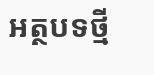អត្ថបទថ្មី